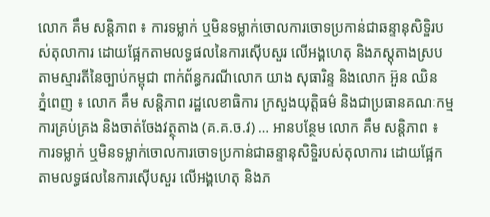លោក គឹម សន្តិភាព ៖ ការទម្លាក់ ឬមិនទម្លាក់ចោលការចោទប្រកាន់ជាឆន្ទានុសិទ្ឌិរបស់តុលាការ ដោយផ្អែកតាមលទ្ធផលនៃការស៊ើបសួរ លើអង្គហេតុ និងភស្តុតាងស្របតាមស្មារតីនៃច្បាប់កម្ពុជា ពាក់ព័ន្ធករណីលោក យាង សុធារិន្ទ និងលោក អ៊ួន ឈិន
ភ្នំពេញ ៖ លោក គឹម សន្តិភាព រដ្ឋលេខាធិការ ក្រសួងយុត្តិធម៌ និងជាប្រធានគណៈកម្មការគ្រប់គ្រង និងចាត់ចែងវត្ថុតាង (គ.គ.ច.វ) … អានបន្ថែម លោក គឹម សន្តិភាព ៖ ការទម្លាក់ ឬមិនទម្លាក់ចោលការចោទប្រកាន់ជាឆន្ទានុសិទ្ឌិរបស់តុលាការ ដោយផ្អែកតាមលទ្ធផលនៃការស៊ើបសួរ លើអង្គហេតុ និងភ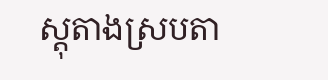ស្តុតាងស្របតា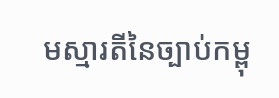មស្មារតីនៃច្បាប់កម្ពុ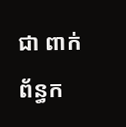ជា ពាក់ព័ន្ធក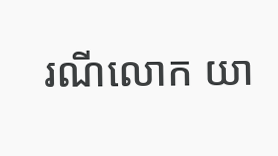រណីលោក យា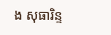ង សុធារិន្ទ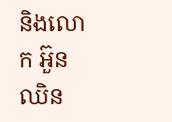និងលោក អ៊ួន ឈិន